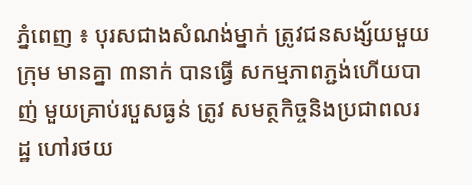ភ្នំពេញ ៖ បុរសជាងសំណង់ម្នាក់ ត្រូវជនសង្ស័យមួយក្រុម មានគ្នា ៣នាក់ បានធ្វើ សកម្មភាពភ្ជង់ហើយបាញ់ មួយគ្រាប់របួសធ្ងន់ ត្រូវ សមត្ថកិច្ចនិងប្រជាពលរដ្ឋ ហៅរថយ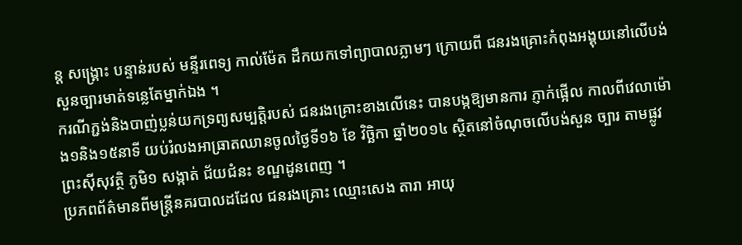ន្ត សង្គ្រោះ បន្ទាន់របស់ មន្ទីរពេទ្យ កាល់ម៉ែត ដឹកយកទៅព្យាបាលភ្លាមៗ ក្រោយពី ជនរងគ្រោះកំពុងអង្គុយនៅលើបង់សួនច្បារមាត់ទន្លេតែម្នាក់ឯង ។
ករណីភ្ជង់និងបាញ់ប្លន់យកទ្រព្យសម្បត្ដិរបស់ ជនរងគ្រោះខាងលើនេះ បានបង្កឱ្យមានការ ភ្ញាក់ផ្អើល កាលពីវេលាម៉ោង១និង១៥នាទី យប់រំលងអាធ្រាតឈានចូលថ្ងៃទី១៦ ខែ វិច្ឆិកា ឆ្នាំ២០១៤ ស្ថិតនៅចំណុចលើបង់សួន ច្បារ តាមផ្លូវព្រះស៊ីសុវត្ថិ ភូមិ១ សង្កាត់ ជ័យជំនះ ខណ្ឌដូនពេញ ។
ប្រភពព័ត៌មានពីមន្ដ្រីនគរបាលដដែល ជនរងគ្រោះ ឈ្មោះសេង តារា អាយុ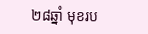២៨ឆ្នាំ មុខរប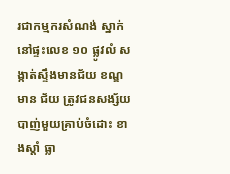រជាកម្មករសំណង់ ស្នាក់នៅផ្ទះលេខ ១០ ផ្លូវលំ សង្កាត់ស្ទឹងមានជ័យ ខណ្ឌមាន ជ័យ ត្រូវជនសង្ស័យបាញ់មួយគ្រាប់ចំដោះ ខាងស្ដាំ ធ្លា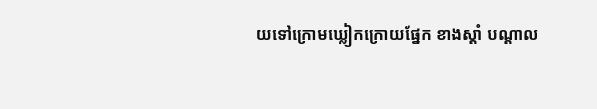យទៅក្រោមឃ្លៀកក្រោយផ្នែក ខាងស្ដាំ បណ្ដាល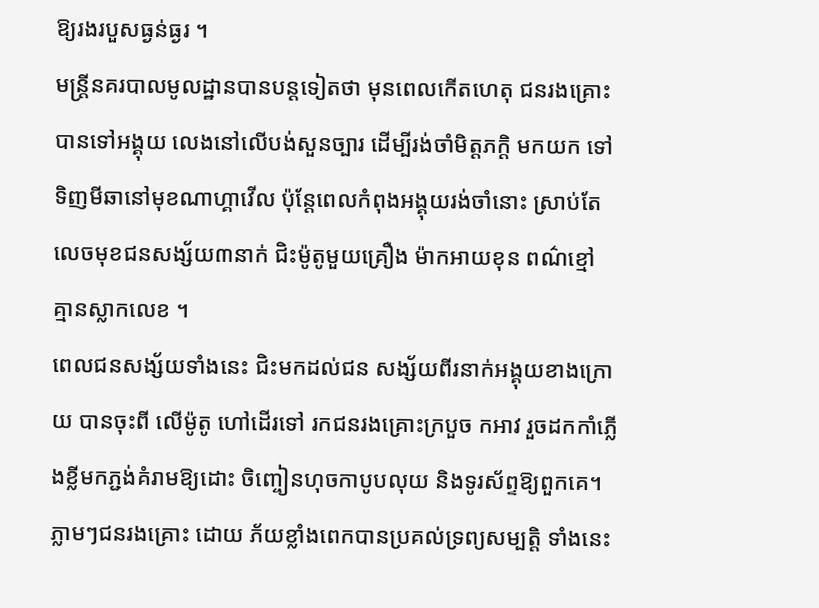ឱ្យរងរបួសធ្ងន់ធ្ងរ ។
មន្ដ្រីនគរបាលមូលដ្ឋានបានបន្ដទៀតថា មុនពេលកើតហេតុ ជនរងគ្រោះបានទៅអង្គុយ លេងនៅលើបង់សួនច្បារ ដើម្បីរង់ចាំមិត្ដភក្ដិ មកយក ទៅទិញមីឆានៅមុខណាហ្គាវើល ប៉ុន្ដែពេលកំពុងអង្គុយរង់ចាំនោះ ស្រាប់តែ លេចមុខជនសង្ស័យ៣នាក់ ជិះម៉ូតូមួយគ្រឿង ម៉ាកអាយខុន ពណ៌ខ្មៅ គ្មានស្លាកលេខ ។
ពេលជនសង្ស័យទាំងនេះ ជិះមកដល់ជន សង្ស័យពីរនាក់អង្គុយខាងក្រោយ បានចុះពី លើម៉ូតូ ហៅដើរទៅ រកជនរងគ្រោះក្របួច កអាវ រួចដកកាំភ្លើងខ្លីមកភ្ជង់គំរាមឱ្យដោះ ចិញ្ចៀនហុចកាបូបលុយ និងទូរស័ព្ទឱ្យពួកគេ។
ភ្លាមៗជនរងគ្រោះ ដោយ ភ័យខ្លាំងពេកបានប្រគល់ទ្រព្យសម្បត្ដិ ទាំងនេះ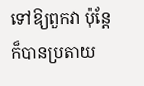ទៅឱ្យពួកវា ប៉ុន្ដែក៏បានប្រតាយ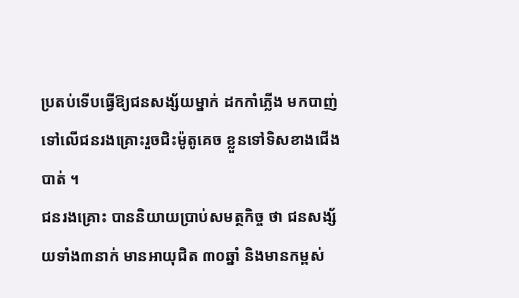ប្រតប់ទើបធ្វើឱ្យជនសង្ស័យម្នាក់ ដកកាំភ្លើង មកបាញ់ទៅលើជនរងគ្រោះរួចជិះម៉ូតូគេច ខ្លួនទៅទិសខាងជើងបាត់ ។
ជនរងគ្រោះ បាននិយាយប្រាប់សមត្ថកិច្ច ថា ជនសង្ស័យទាំង៣នាក់ មានអាយុជិត ៣០ឆ្នាំ និងមានកម្ពស់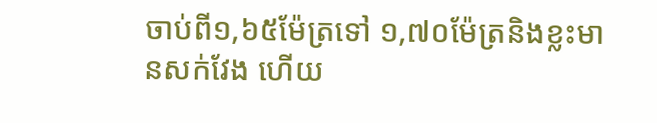ចាប់ពី១,៦៥ម៉ែត្រទៅ ១,៧០ម៉ែត្រនិងខ្លះមានសក់វែង ហើយ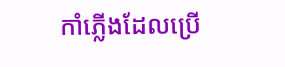កាំភ្លើងដែលប្រើ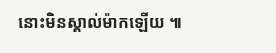នោះមិនស្គាល់ម៉ាកឡើយ ៕